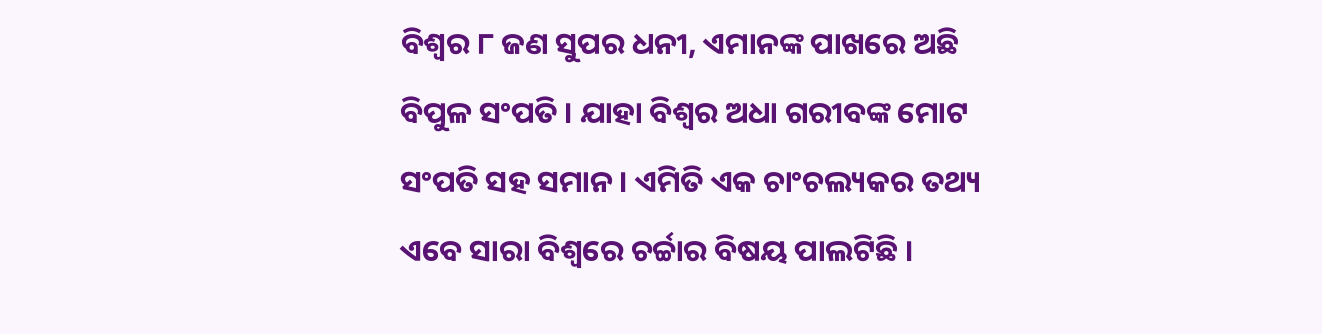ବିଶ୍ୱର ୮ ଜଣ ସୁପର ଧନୀ, ଏମାନଙ୍କ ପାଖରେ ଅଛି ବିପୁଳ ସଂପତି । ଯାହା ବିଶ୍ୱର ଅଧା ଗରୀବଙ୍କ ମୋଟ ସଂପତି ସହ ସମାନ । ଏମିତି ଏକ ଚାଂଚଲ୍ୟକର ତଥ୍ୟ ଏବେ ସାରା ବିଶ୍ୱରେ ଚର୍ଚ୍ଚାର ବିଷୟ ପାଲଟିଛି ।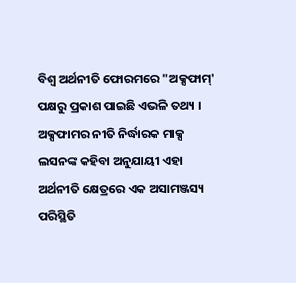ବିଶ୍ୱ ଅର୍ଥନୀତି ଫୋରମରେ "ଅକ୍ସଫାମ୍' ପକ୍ଷରୁ ପ୍ରକାଶ ପାଇଛି ଏଭଳି ତଥ୍ୟ । ଅକ୍ସଫାମର ନୀତି ନିର୍ଦ୍ଧାରକ ମାକ୍ସ ଲସନଙ୍କ କହିବା ଅନୁଯାୟୀ ଏହା ଅର୍ଥନୀତି କ୍ଷେତ୍ରରେ ଏକ ଅସାମଞ୍ଜସ୍ୟ ପରିସ୍ଥିତି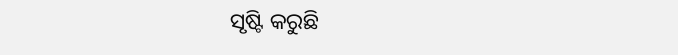ସୃଷ୍ଟି କରୁଛି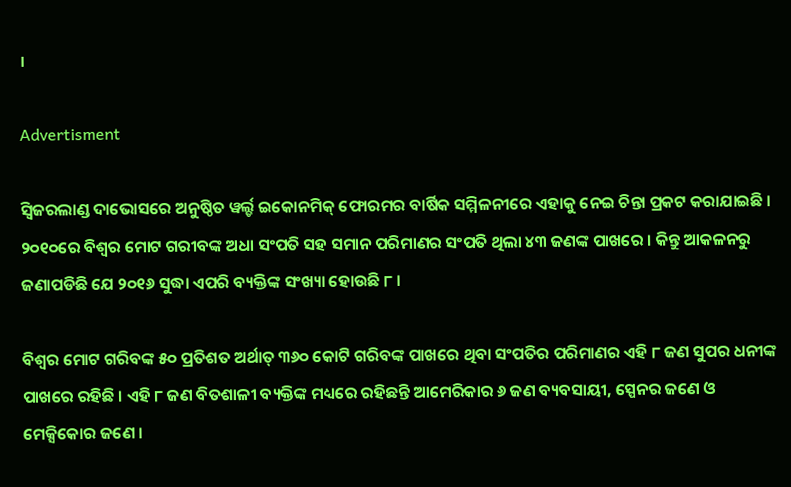।

Advertisment

ସ୍ୱିଜରଲାଣ୍ଡ ଦାଭୋସରେ ଅନୁଷ୍ଠିତ ୱର୍ଲ୍ଡ ଇକୋନମିକ୍ ଫୋରମର ବାର୍ଷିକ ସମ୍ମିଳନୀରେ ଏହାକୁ ନେଇ ଚିନ୍ତା ପ୍ରକଟ କରାଯାଇଛି । ୨୦୧୦ରେ ବିଶ୍ୱର ମୋଟ ଗରୀବଙ୍କ ଅଧା ସଂପତି ସହ ସମାନ ପରିମାଣର ସଂପତି ଥିଲା ୪୩ ଜଣଙ୍କ ପାଖରେ । କିନ୍ତୁ ଆକଳନରୁ ଜଣାପଡିଛି ଯେ ୨୦୧୬ ସୁଦ୍ଧା ଏପରି ବ୍ୟକ୍ତିଙ୍କ ସଂଖ୍ୟା ହୋଉଛି ୮ ।

ବିଶ୍ୱର ମୋଟ ଗରିବଙ୍କ ୫୦ ପ୍ରତିଶତ ଅର୍ଥାତ୍ ୩୬୦ କୋଟି ଗରିବଙ୍କ ପାଖରେ ଥିବା ସଂପତିର ପରିମାଣର ଏହି ୮ ଜଣ ସୁପର ଧନୀଙ୍କ ପାଖରେ ରହିଛି । ଏହି ୮ ଜଣ ବିତଶାଳୀ ବ୍ୟକ୍ତିଙ୍କ ମଧ୍ୟରେ ରହିଛନ୍ତି ଆମେରିକାର ୬ ଜଣ ବ୍ୟବସାୟୀ, ସ୍ପେନର ଜଣେ ଓ ମେକ୍ସିକୋର ଜଣେ ।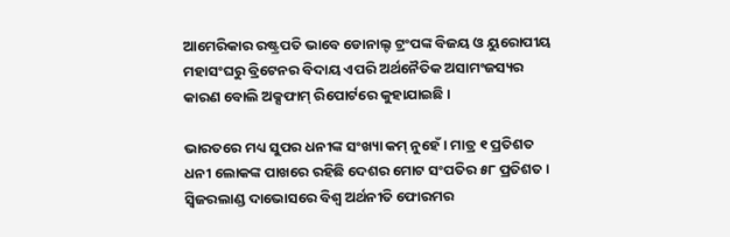ଆମେରିକାର ରଷ୍ଟ୍ରପତି ଭାବେ ଡୋନାଲ୍ଟ ଟ୍ରଂପଙ୍କ ବିଜୟ ଓ ୟୁରୋପୀୟ ମହାସଂଘରୁ ବ୍ରିଟେନର ବିଦାୟ ଏପରି ଅର୍ଥନୈତିକ ଅସାମଂଜସ୍ୟର କାରଣ ବୋଲି ଅକ୍ସଫାମ୍ ରିପୋର୍ଟରେ କୁହାଯାଇଛି ।

ଭାରତରେ ମଧ୍ୟ ସୁପର ଧନୀଙ୍କ ସଂଖ୍ୟା କମ୍ ନୁହେଁ । ମାତ୍ର ୧ ପ୍ରତିଶତ ଧନୀ ଲୋକଙ୍କ ପାଖରେ ରହିଛି ଦେଶର ମୋଟ ସଂପତିର ୫୮ ପ୍ରତିଶତ । ସ୍ୱିଜରଲାଣ୍ଡ ଦାଭୋସରେ ବିଶ୍ୱ ଅର୍ଥନୀତି ଫୋରମର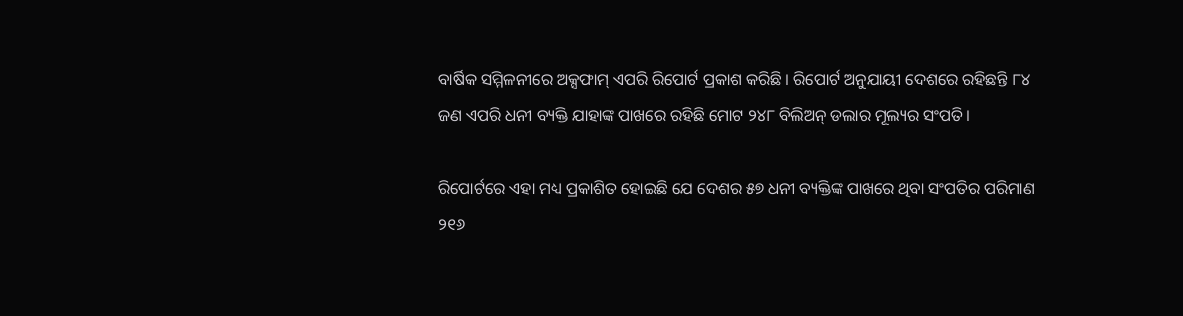ବାର୍ଷିକ ସମ୍ମିଳନୀରେ ଅକ୍ସଫାମ୍ ଏପରି ରିପୋର୍ଟ ପ୍ରକାଶ କରିଛି । ରିପୋର୍ଟ ଅନୁଯାୟୀ ଦେଶରେ ରହିଛନ୍ତି ୮୪ ଜଣ ଏପରି ଧନୀ ବ୍ୟକ୍ତି ଯାହାଙ୍କ ପାଖରେ ରହିଛି ମୋଟ ୨୪୮ ବିଲିଅନ୍ ଡଲାର ମୂଲ୍ୟର ସଂପତି ।

ରିପୋର୍ଟରେ ଏହା ମଧ୍ୟ ପ୍ରକାଶିତ ହୋଇଛି ଯେ ଦେଶର ୫୭ ଧନୀ ବ୍ୟକ୍ତିଙ୍କ ପାଖରେ ଥିବା ସଂପତିର ପରିମାଣ ୨୧୬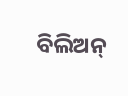ବିଲିଅନ୍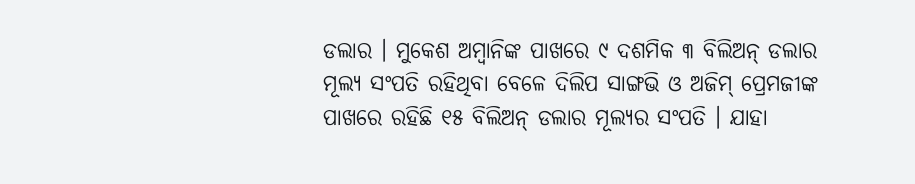ଡଲାର । ମୁକେଶ ଅମ୍ବାନିଙ୍କ ପାଖରେ ୯ ଦଶମିକ ୩ ବିଲିଅନ୍ ଡଲାର ମୂଲ୍ୟ ସଂପତି ରହିଥିବା ବେଳେ ଦିଲିପ ସାଙ୍ଗଭି ଓ ଅଜିମ୍ ପ୍ରେମଜୀଙ୍କ ପାଖରେ ରହିଛି ୧୫ ବିଲିଅନ୍ ଡଲାର ମୂଲ୍ୟର ସଂପତି । ଯାହା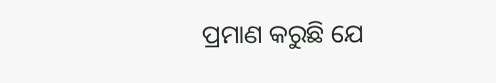ପ୍ରମାଣ କରୁଛି ଯେ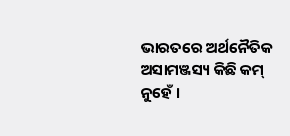ଭାରତରେ ଅର୍ଥନୈତିକ ଅସାମଞ୍ଜସ୍ୟ କିଛି କମ୍ ନୁହେଁ ।